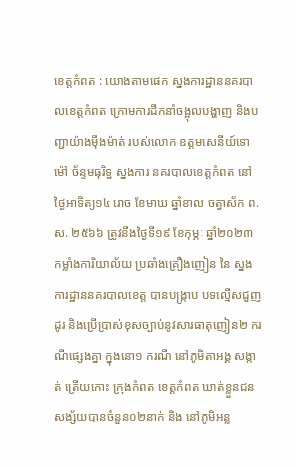ខេត្តកំពត : យោងតាមផេក ស្នងការដ្ឋាននគរបាលខេត្តកំពត ក្រោមការដឹកនាំចង្អុលបង្ហាញ និងបញ្ជាយ៉ាងមុឹងម៉ាត់ របស់លោក ឧត្តមសេនីយ៍ទោ ម៉ៅ ច័ន្ទមធុរិទ្ធ ស្នងការ នគរបាលខេត្តកំពត នៅថ្ងៃអាទិត្យ១៤ រោច ខែមាឃ ឆ្នាំខាល ចត្វាស័ក ព.ស. ២៥៦៦ ត្រូវនឹងថ្ងៃទី១៩ ខែកុម្ភៈ ឆ្នាំ២០២៣ កម្លាំងការិយាល័យ ប្រឆាំងគ្រឿងញៀន នៃ ស្នងការដ្ឋាននគរបាលខេត្ត បានបង្ក្រាប បទល្មេីសជួញដូរ និងប្រើប្រាស់ខុសច្បាប់នូវសារធាតុញៀន២ ករណីផ្សេងគ្នា ក្នុងនោ១ ករណី នៅភូមិតាអង្គ សង្កាត់ ត្រើយកោះ ក្រុងកំពត ខេត្តកំពត ឃាត់ខ្លួនជនសង្ស័យបានចំនួន០២នាក់ និង នៅភូមិអន្ល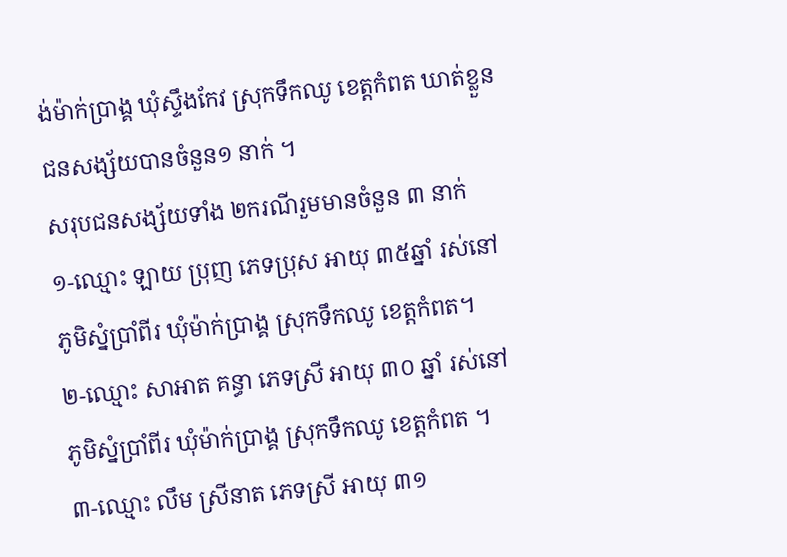ង់ម៉ាក់ប្រាង្គ ឃុំស្ទឹងកែវ ស្រុកទឹកឈូ ខេត្តកំពត ឃាត់ខ្លួនជនសង្ស័យបានចំនួន១ នាក់ ។
សរុបជនសង្ស័យទាំង ២ករណីរួមមានចំនួន ៣ នាក់
១-ឈ្មោះ ឡាយ ប្រុញ ភេទប្រុស អាយុ ៣៥ឆ្នាំ រស់នៅភូមិស្នំប្រាំពីរ ឃុំម៉ាក់ប្រាង្គ ស្រុកទឹកឈូ ខេត្តកំពត។
២-ឈ្មោះ សាអាត គន្ធា ភេទស្រី អាយុ ៣០ ឆ្នាំ រស់នៅភូមិស្នំប្រាំពីរ ឃុំម៉ាក់ប្រាង្គ ស្រុកទឹកឈូ ខេត្តកំពត ។
៣-ឈ្មោះ លឹម ស្រីនាត ភេទស្រី អាយុ ៣១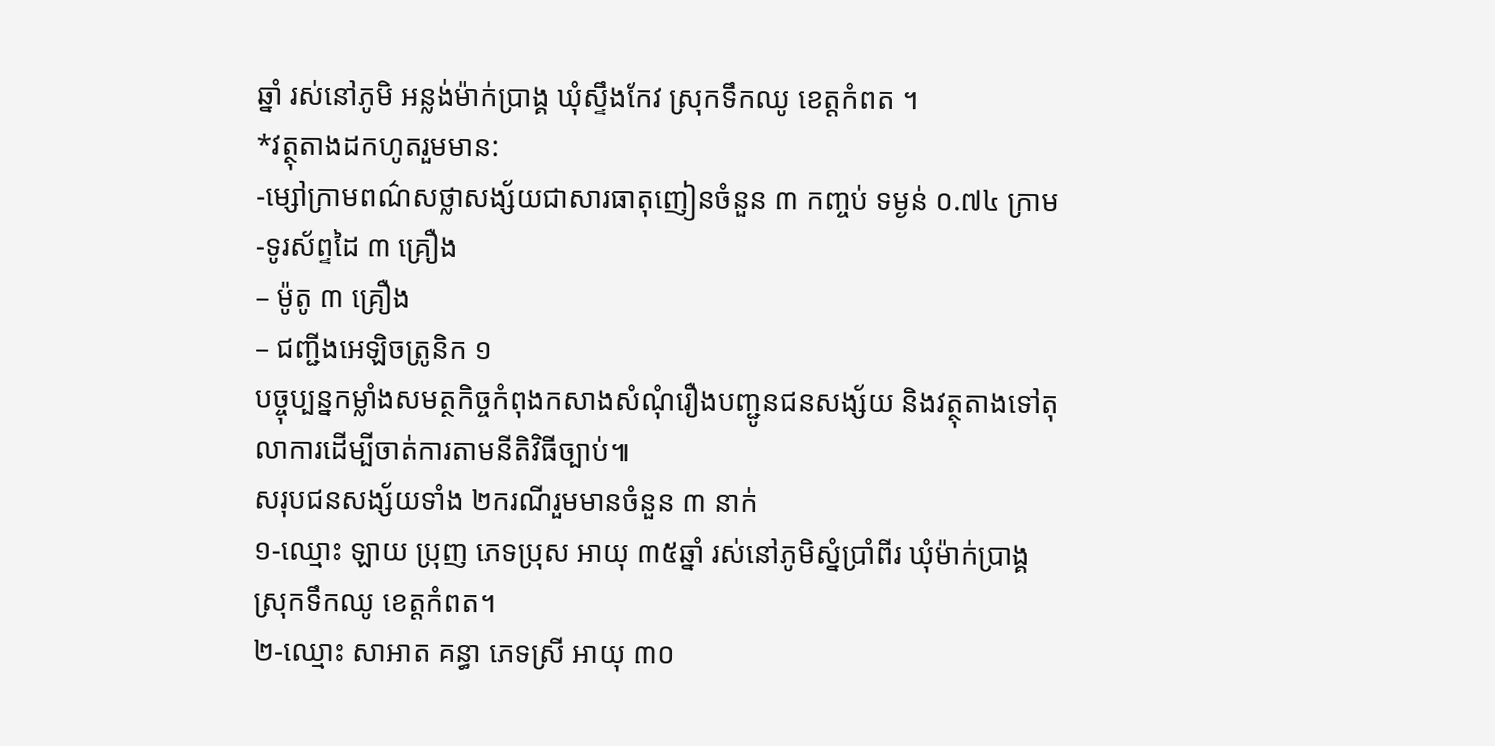ឆ្នាំ រស់នៅភូមិ អន្លង់ម៉ាក់ប្រាង្គ ឃុំស្ទឹងកែវ ស្រុកទឹកឈូ ខេត្តកំពត ។
*វត្ថុតាងដកហូតរួមមាន:
-ម្សៅក្រាមពណ៌សថ្លាសង្ស័យជាសារធាតុញៀនចំនួន ៣ កញ្ចប់ ទម្ងន់ ០.៧៤ ក្រាម
-ទូរស័ព្ទដៃ ៣ គ្រឿង
– ម៉ូតូ ៣ គ្រឿង
– ជញ្ជីងអេឡិចត្រូនិក ១
បច្ចុប្បន្នកម្លាំងសមត្ថកិច្ចកំពុងកសាងសំណុំរឿងបញ្ជូនជនសង្ស័យ និងវត្ថុតាងទៅតុលាការដើម្បីចាត់ការតាមនីតិវិធីច្បាប់៕
សរុបជនសង្ស័យទាំង ២ករណីរួមមានចំនួន ៣ នាក់
១-ឈ្មោះ ឡាយ ប្រុញ ភេទប្រុស អាយុ ៣៥ឆ្នាំ រស់នៅភូមិស្នំប្រាំពីរ ឃុំម៉ាក់ប្រាង្គ ស្រុកទឹកឈូ ខេត្តកំពត។
២-ឈ្មោះ សាអាត គន្ធា ភេទស្រី អាយុ ៣០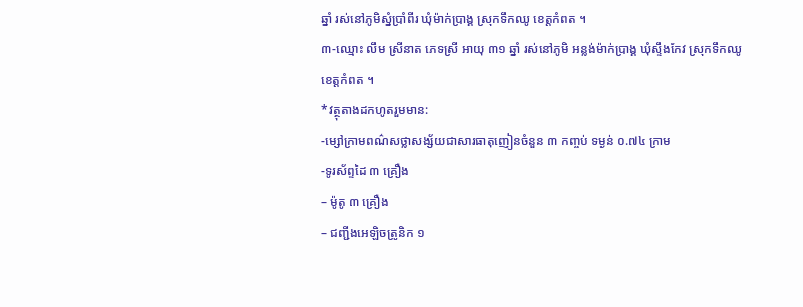ឆ្នាំ រស់នៅភូមិស្នំប្រាំពីរ ឃុំម៉ាក់ប្រាង្គ ស្រុកទឹកឈូ ខេត្តកំពត ។
៣-ឈ្មោះ លឹម ស្រីនាត ភេទស្រី អាយុ ៣១ ឆ្នាំ រស់នៅភូមិ អន្លង់ម៉ាក់ប្រាង្គ ឃុំស្ទឹងកែវ ស្រុកទឹកឈូ ខេត្តកំពត ។
*វត្ថុតាងដកហូតរួមមាន:
-ម្សៅក្រាមពណ៌សថ្លាសង្ស័យជាសារធាតុញៀនចំនួន ៣ កញ្ចប់ ទម្ងន់ ០.៧៤ ក្រាម
-ទូរស័ព្ទដៃ ៣ គ្រឿង
– ម៉ូតូ ៣ គ្រឿង
– ជញ្ជីងអេឡិចត្រូនិក ១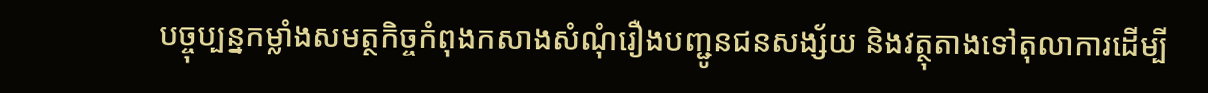បច្ចុប្បន្នកម្លាំងសមត្ថកិច្ចកំពុងកសាងសំណុំរឿងបញ្ជូនជនសង្ស័យ និងវត្ថុតាងទៅតុលាការដើម្បី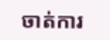ចាត់ការ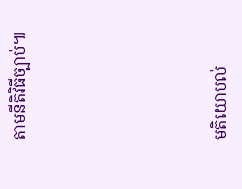តាមនីតិវិធីច្បាប់៕






មតិយោបល់